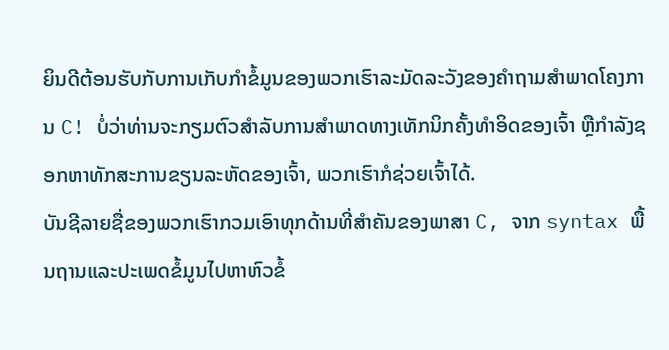ຍິນດີຕ້ອນຮັບກັບການເກັບກໍາຂໍ້ມູນຂອງພວກເຮົາລະມັດລະວັງຂອງຄໍາຖາມສໍາພາດໂຄງການ C! ບໍ່ວ່າທ່ານຈະກຽມຕົວສຳລັບການສໍາພາດທາງເທັກນິກຄັ້ງທຳອິດຂອງເຈົ້າ ຫຼືກຳລັງຊອກຫາທັກສະການຂຽນລະຫັດຂອງເຈົ້າ, ພວກເຮົາກໍຊ່ວຍເຈົ້າໄດ້.
ບັນຊີລາຍຊື່ຂອງພວກເຮົາກວມເອົາທຸກດ້ານທີ່ສໍາຄັນຂອງພາສາ C, ຈາກ syntax ພື້ນຖານແລະປະເພດຂໍ້ມູນໄປຫາຫົວຂໍ້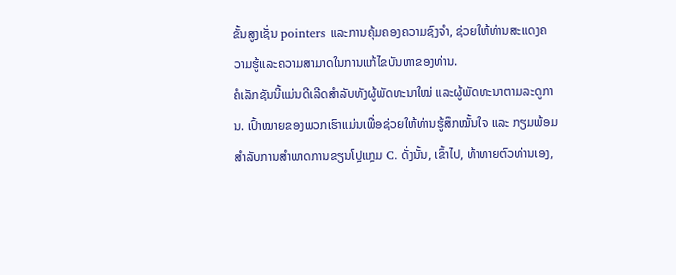ຂັ້ນສູງເຊັ່ນ pointers ແລະການຄຸ້ມຄອງຄວາມຊົງຈໍາ, ຊ່ວຍໃຫ້ທ່ານສະແດງຄວາມຮູ້ແລະຄວາມສາມາດໃນການແກ້ໄຂບັນຫາຂອງທ່ານ.
ຄໍເລັກຊັນນີ້ແມ່ນດີເລີດສໍາລັບທັງຜູ້ພັດທະນາໃໝ່ ແລະຜູ້ພັດທະນາຕາມລະດູການ. ເປົ້າໝາຍຂອງພວກເຮົາແມ່ນເພື່ອຊ່ວຍໃຫ້ທ່ານຮູ້ສຶກໝັ້ນໃຈ ແລະ ກຽມພ້ອມສຳລັບການສໍາພາດການຂຽນໂປຼແກຼມ C. ດັ່ງນັ້ນ, ເຂົ້າໄປ, ທ້າທາຍຕົວທ່ານເອງ,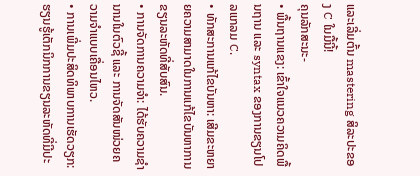ແລະເລີ່ມຕົ້ນ mastering ສິລະປະຂອງ C ໃນມື້ນີ້!
ຄຸນລັກສະນະ-
• ພື້ນຖານແຂງ: ເຂົ້າໃຈແນວຄວາມຄິດພື້ນຖານ ແລະ syntax ຂອງການຂຽນໂປລແກລມ C.
• ທັກສະການແກ້ໄຂບັນຫາ: ເສີມຂະຫຍາຍຄວາມສາມາດໃນການແກ້ໄຂບັນຫາການຂຽນລະຫັດທີ່ສັບສົນ.
• ການຈັດການຄວາມຈຳ: ໄດ້ຮັບຄວາມຊຳນານໃນຕົວຊີ້ ແລະ ການຈັດສັນໜ່ວຍຄວາມຈຳແບບເຄື່ອນໄຫວ.
• ການເພີ່ມປະສິດທິພາບການເຮັດວຽກ: ຮຽນຮູ້ເຕັກນິກການຂຽນລະຫັດທີ່ມີປະ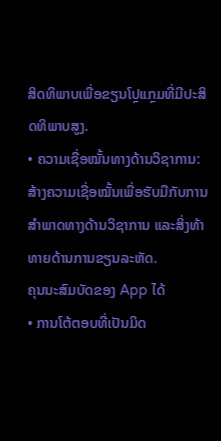ສິດທິພາບເພື່ອຂຽນໂປຼແກຼມທີ່ມີປະສິດທິພາບສູງ.
• ຄວາມເຊື່ອໝັ້ນທາງດ້ານວິຊາການ: ສ້າງຄວາມເຊື່ອໝັ້ນເພື່ອຮັບມືກັບການສໍາພາດທາງດ້ານວິຊາການ ແລະສິ່ງທ້າທາຍດ້ານການຂຽນລະຫັດ.
ຄຸນນະສົມບັດຂອງ App ໄດ້
• ການໂຕ້ຕອບທີ່ເປັນມິດ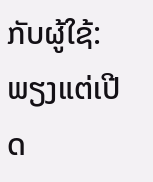ກັບຜູ້ໃຊ້: ພຽງແຕ່ເປີດ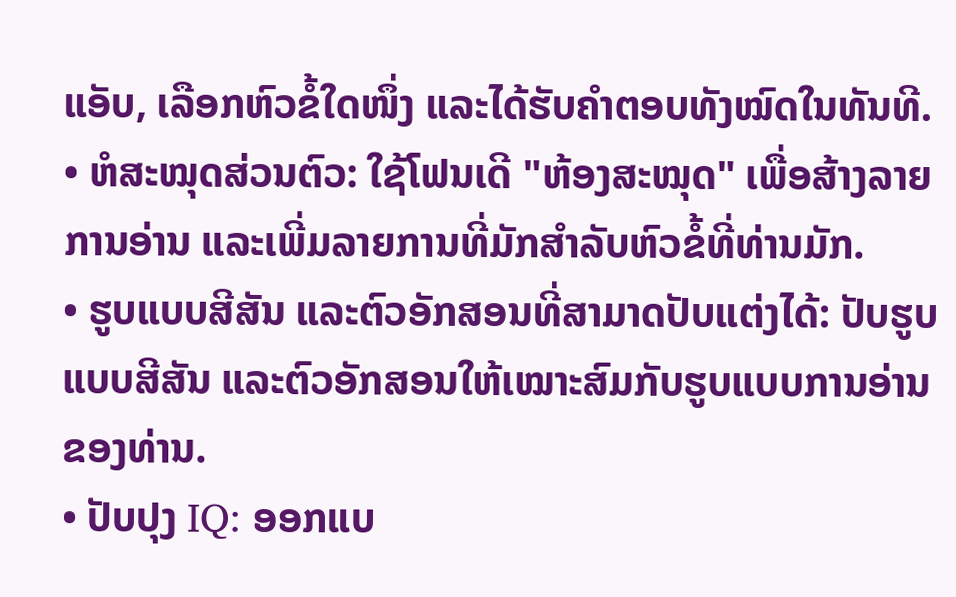ແອັບ, ເລືອກຫົວຂໍ້ໃດໜຶ່ງ ແລະໄດ້ຮັບຄຳຕອບທັງໝົດໃນທັນທີ.
• ຫໍສະໝຸດສ່ວນຕົວ: ໃຊ້ໂຟນເດີ "ຫ້ອງສະໝຸດ" ເພື່ອສ້າງລາຍການອ່ານ ແລະເພີ່ມລາຍການທີ່ມັກສຳລັບຫົວຂໍ້ທີ່ທ່ານມັກ.
• ຮູບແບບສີສັນ ແລະຕົວອັກສອນທີ່ສາມາດປັບແຕ່ງໄດ້: ປັບຮູບແບບສີສັນ ແລະຕົວອັກສອນໃຫ້ເໝາະສົມກັບຮູບແບບການອ່ານຂອງທ່ານ.
• ປັບປຸງ IQ: ອອກແບ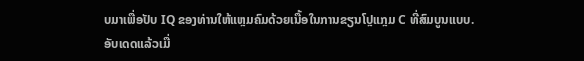ບມາເພື່ອປັບ IQ ຂອງທ່ານໃຫ້ແຫຼມຄົມດ້ວຍເນື້ອໃນການຂຽນໂປຼແກຼມ C ທີ່ສົມບູນແບບ.
ອັບເດດແລ້ວເມື່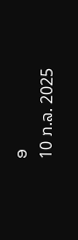ອ
10 ກ.ລ. 2025